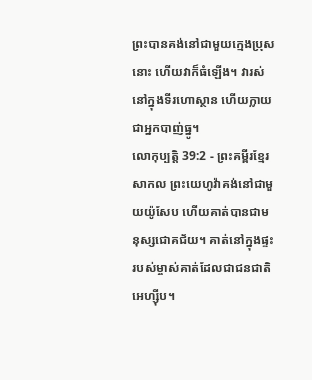ព្រះបានគង់នៅជាមួយក្មេងប្រុសនោះ ហើយវាក៏ធំឡើង។ វារស់នៅក្នុងទីរហោស្ថាន ហើយក្លាយជាអ្នកបាញ់ធ្នូ។
លោកុប្បត្តិ 39:2 - ព្រះគម្ពីរខ្មែរសាកល ព្រះយេហូវ៉ាគង់នៅជាមួយយ៉ូសែប ហើយគាត់បានជាមនុស្សជោគជ័យ។ គាត់នៅក្នុងផ្ទះរបស់ម្ចាស់គាត់ដែលជាជនជាតិអេហ្ស៊ីប។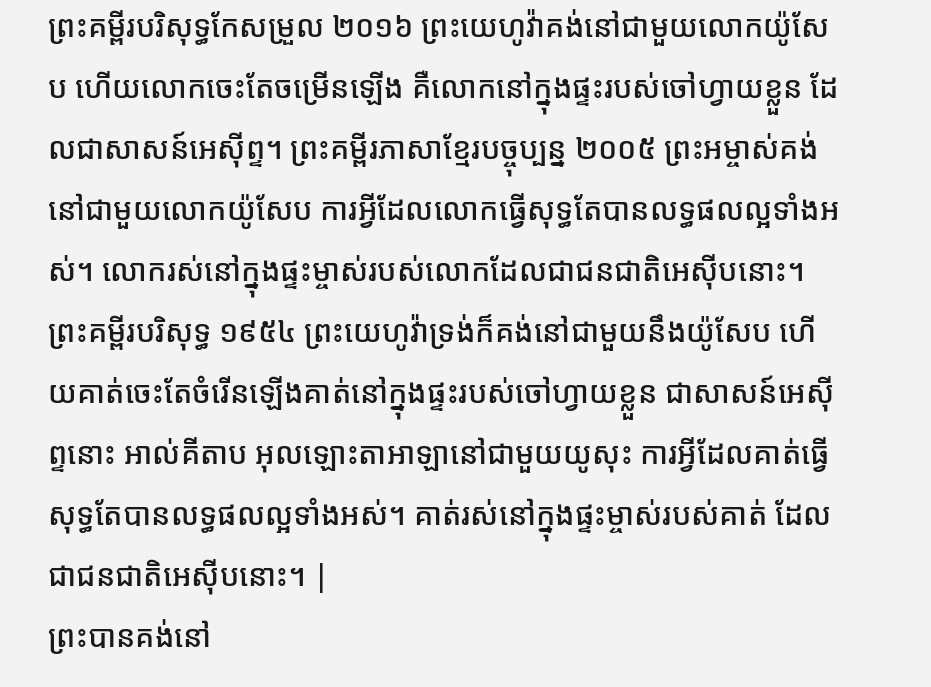ព្រះគម្ពីរបរិសុទ្ធកែសម្រួល ២០១៦ ព្រះយេហូវ៉ាគង់នៅជាមួយលោកយ៉ូសែប ហើយលោកចេះតែចម្រើនឡើង គឺលោកនៅក្នុងផ្ទះរបស់ចៅហ្វាយខ្លួន ដែលជាសាសន៍អេស៊ីព្ទ។ ព្រះគម្ពីរភាសាខ្មែរបច្ចុប្បន្ន ២០០៥ ព្រះអម្ចាស់គង់នៅជាមួយលោកយ៉ូសែប ការអ្វីដែលលោកធ្វើសុទ្ធតែបានលទ្ធផលល្អទាំងអស់។ លោករស់នៅក្នុងផ្ទះម្ចាស់របស់លោកដែលជាជនជាតិអេស៊ីបនោះ។ ព្រះគម្ពីរបរិសុទ្ធ ១៩៥៤ ព្រះយេហូវ៉ាទ្រង់ក៏គង់នៅជាមួយនឹងយ៉ូសែប ហើយគាត់ចេះតែចំរើនឡើងគាត់នៅក្នុងផ្ទះរបស់ចៅហ្វាយខ្លួន ជាសាសន៍អេស៊ីព្ទនោះ អាល់គីតាប អុលឡោះតាអាឡានៅជាមួយយូសុះ ការអ្វីដែលគាត់ធ្វើ សុទ្ធតែបានលទ្ធផលល្អទាំងអស់។ គាត់រស់នៅក្នុងផ្ទះម្ចាស់របស់គាត់ ដែលជាជនជាតិអេស៊ីបនោះ។ |
ព្រះបានគង់នៅ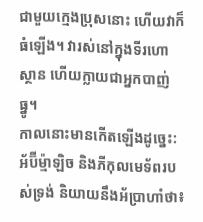ជាមួយក្មេងប្រុសនោះ ហើយវាក៏ធំឡើង។ វារស់នៅក្នុងទីរហោស្ថាន ហើយក្លាយជាអ្នកបាញ់ធ្នូ។
កាលនោះមានកើតឡើងដូច្នេះ: អ័ប៊ីម្ម៉ាឡិច និងភីកុលមេទ័ពរបស់ទ្រង់ និយាយនឹងអ័ប្រាហាំថា៖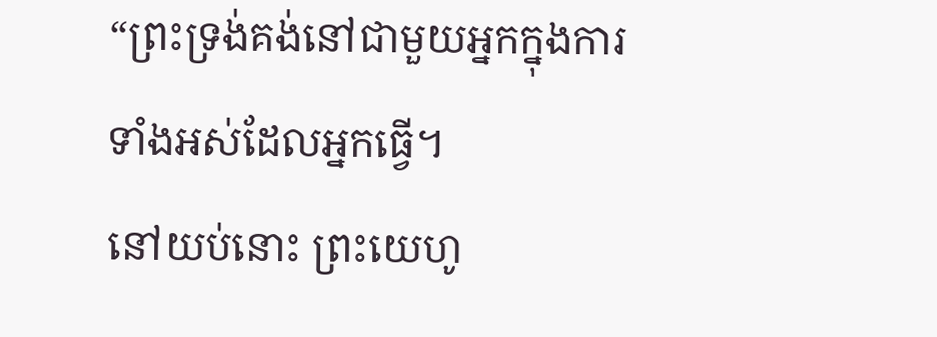“ព្រះទ្រង់គង់នៅជាមួយអ្នកក្នុងការទាំងអស់ដែលអ្នកធ្វើ។
នៅយប់នោះ ព្រះយេហូ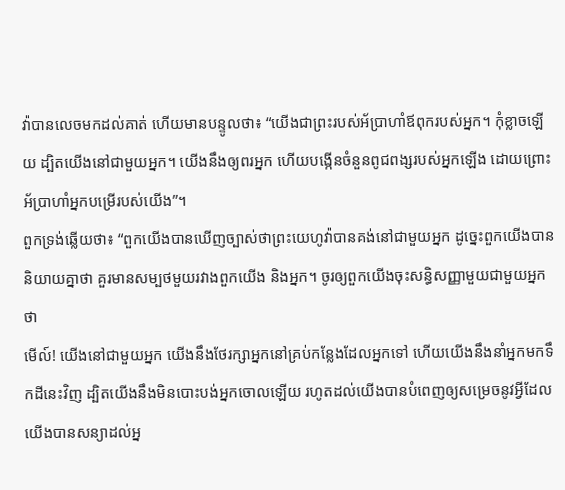វ៉ាបានលេចមកដល់គាត់ ហើយមានបន្ទូលថា៖ “យើងជាព្រះរបស់អ័ប្រាហាំឪពុករបស់អ្នក។ កុំខ្លាចឡើយ ដ្បិតយើងនៅជាមួយអ្នក។ យើងនឹងឲ្យពរអ្នក ហើយបង្កើនចំនួនពូជពង្សរបស់អ្នកឡើង ដោយព្រោះអ័ប្រាហាំអ្នកបម្រើរបស់យើង”។
ពួកទ្រង់ឆ្លើយថា៖ “ពួកយើងបានឃើញច្បាស់ថាព្រះយេហូវ៉ាបានគង់នៅជាមួយអ្នក ដូច្នេះពួកយើងបាននិយាយគ្នាថា គួរមានសម្បថមួយរវាងពួកយើង និងអ្នក។ ចូរឲ្យពួកយើងចុះសន្ធិសញ្ញាមួយជាមួយអ្នកថា
មើល៍! យើងនៅជាមួយអ្នក យើងនឹងថែរក្សាអ្នកនៅគ្រប់កន្លែងដែលអ្នកទៅ ហើយយើងនឹងនាំអ្នកមកទឹកដីនេះវិញ ដ្បិតយើងនឹងមិនបោះបង់អ្នកចោលឡើយ រហូតដល់យើងបានបំពេញឲ្យសម្រេចនូវអ្វីដែលយើងបានសន្យាដល់អ្ន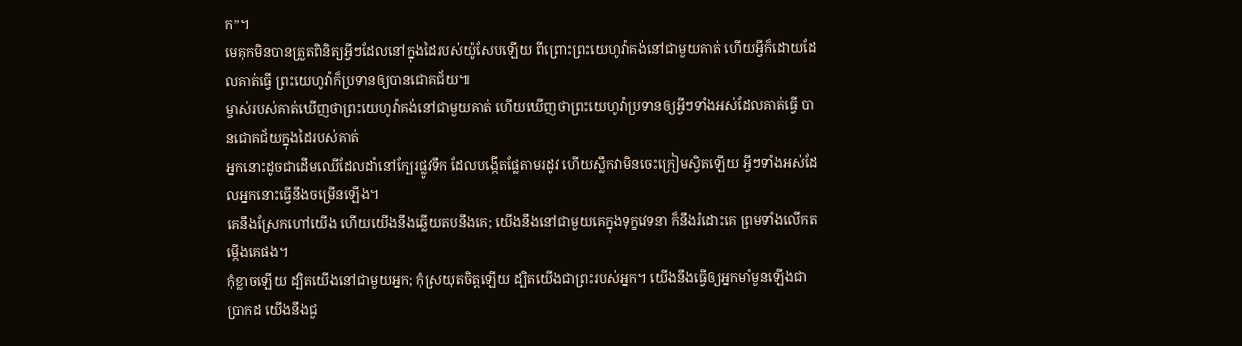ក”។
មេគុកមិនបានត្រួតពិនិត្យអ្វីៗដែលនៅក្នុងដៃរបស់យ៉ូសែបឡើយ ពីព្រោះព្រះយេហូវ៉ាគង់នៅជាមួយគាត់ ហើយអ្វីក៏ដោយដែលគាត់ធ្វើ ព្រះយេហូវ៉ាក៏ប្រទានឲ្យបានជោគជ័យ៕
ម្ចាស់របស់គាត់ឃើញថាព្រះយេហូវ៉ាគង់នៅជាមួយគាត់ ហើយឃើញថាព្រះយេហូវ៉ាប្រទានឲ្យអ្វីៗទាំងអស់ដែលគាត់ធ្វើ បានជោគជ័យក្នុងដៃរបស់គាត់
អ្នកនោះដូចជាដើមឈើដែលដាំនៅក្បែរផ្លូវទឹក ដែលបង្កើតផ្លែតាមរដូវ ហើយស្លឹកវាមិនចេះក្រៀមស្វិតឡើយ អ្វីៗទាំងអស់ដែលអ្នកនោះធ្វើនឹងចម្រើនឡើង។
គេនឹងស្រែកហៅយើង ហើយយើងនឹងឆ្លើយតបនឹងគេ; យើងនឹងនៅជាមួយគេក្នុងទុក្ខវេទនា ក៏នឹងរំដោះគេ ព្រមទាំងលើកតម្កើងគេផង។
កុំខ្លាចឡើយ ដ្បិតយើងនៅជាមួយអ្នក; កុំស្រយុតចិត្តឡើយ ដ្បិតយើងជាព្រះរបស់អ្នក។ យើងនឹងធ្វើឲ្យអ្នកមាំមួនឡើងជាប្រាកដ យើងនឹងជួ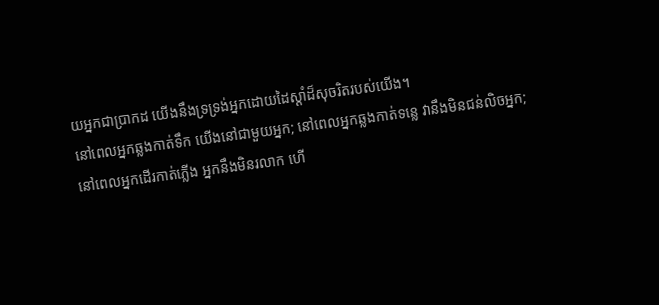យអ្នកជាប្រាកដ យើងនឹងទ្រទ្រង់អ្នកដោយដៃស្ដាំដ៏សុចរិតរបស់យើង។
នៅពេលអ្នកឆ្លងកាត់ទឹក យើងនៅជាមួយអ្នក; នៅពេលអ្នកឆ្លងកាត់ទន្លេ វានឹងមិនជន់លិចអ្នក; នៅពេលអ្នកដើរកាត់ភ្លើង អ្នកនឹងមិនរលាក ហើ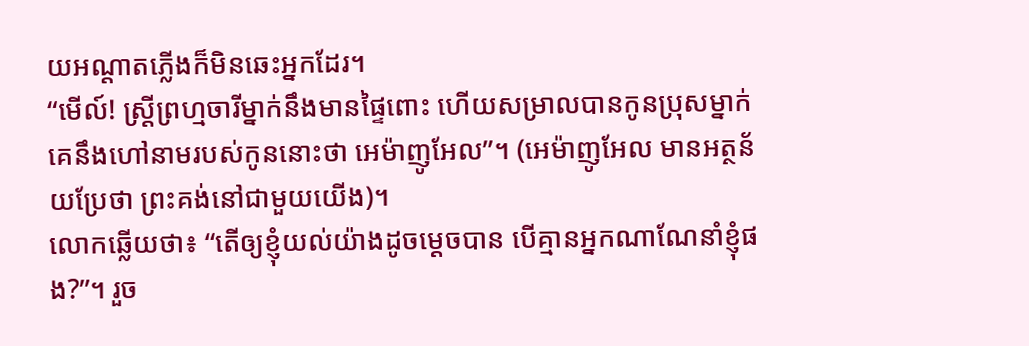យអណ្ដាតភ្លើងក៏មិនឆេះអ្នកដែរ។
“មើល៍! ស្ត្រីព្រហ្មចារីម្នាក់នឹងមានផ្ទៃពោះ ហើយសម្រាលបានកូនប្រុសម្នាក់ គេនឹងហៅនាមរបស់កូននោះថា អេម៉ាញូអែល”។ (អេម៉ាញូអែល មានអត្ថន័យប្រែថា ព្រះគង់នៅជាមួយយើង)។
លោកឆ្លើយថា៖ “តើឲ្យខ្ញុំយល់យ៉ាងដូចម្ដេចបាន បើគ្មានអ្នកណាណែនាំខ្ញុំផង?”។ រួច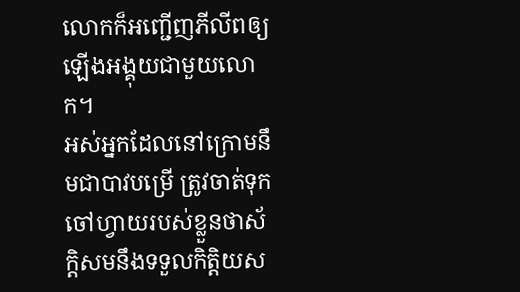លោកក៏អញ្ជើញភីលីពឲ្យឡើងអង្គុយជាមួយលោក។
អស់អ្នកដែលនៅក្រោមនឹមជាបាវបម្រើ ត្រូវចាត់ទុកចៅហ្វាយរបស់ខ្លួនថាស័ក្ដិសមនឹងទទួលកិត្តិយស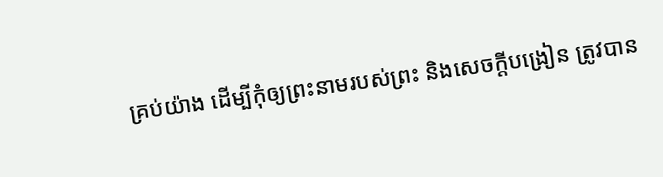គ្រប់យ៉ាង ដើម្បីកុំឲ្យព្រះនាមរបស់ព្រះ និងសេចក្ដីបង្រៀន ត្រូវបាន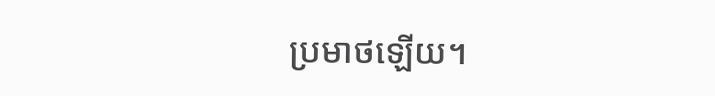ប្រមាថឡើយ។